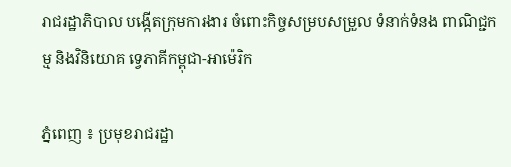រាជរដ្ឋាភិបាល បង្កើតក្រុមការងារ ចំពោះកិច្ចសម្របសម្រួល ទំនាក់ទំនង ពាណិជ្ជកម្ម និងវិនិយោគ ទ្វេភាគីកម្ពុជា-អាម៉េរិក

ភ្នំពេញ ៖ ប្រមុខរាជរដ្ឋា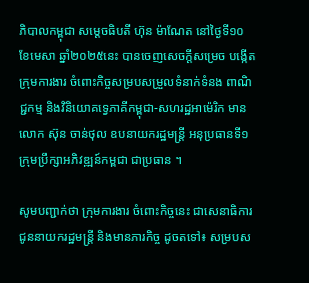ភិបាលកម្ពុជា សម្ដេចធិបតី ហ៊ុន ម៉ាណែត នៅថ្ងៃទី១០ ខែមេសា ឆ្នាំ២០២៥នេះ បានចេញសេចក្ដីសម្រេច បង្កើតក្រុមការងារ ចំពោះកិច្ចសម្របសម្រួលទំនាក់ទំនង ពាណិជ្ជកម្ម និងវិនិយោគទ្វេភាគីកម្ពុជា-សហរដ្ឋអាម៉េរិក មានលោក ស៊ុន ចាន់ថុល ឧបនាយករដ្ឋមន្ដ្រី អនុប្រធានទី១ ក្រុមប្រឹក្សាអភិវឌ្ឍន៍កម្ពជា ជាប្រធាន ។

សូមបញ្ជាក់ថា ក្រុមការងារ ចំពោះកិច្ចនេះ ជាសេនាធិការជូននាយករដ្ឋមន្ត្រី និងមានភារកិច្ច ដូចតទៅ៖ សម្របស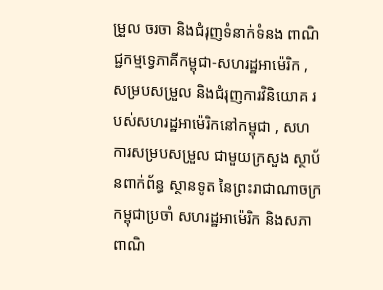ម្រួល ចរចា និងជំរុញទំនាក់ទំនង ពាណិជ្ជកម្មទ្វេភាគីកម្ពុជា-សហរដ្ឋអាម៉េរិក , សម្របសម្រួល និងជំរុញការវិនិយោគ របស់សហរដ្ឋអាម៉េរិកនៅកម្ពុជា , សហការសម្របសម្រួល ជាមួយក្រសួង ស្ថាប័នពាក់ព័ន្ធ ស្ថានទូត នៃព្រះរាជាណាចក្រកម្ពុជាប្រចាំ សហរដ្ឋអាម៉េរិក និងសភាពាណិ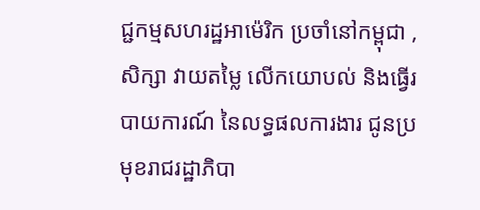ជ្ជកម្មសហរដ្ឋអាម៉េរិក ប្រចាំនៅកម្ពុជា , សិក្សា វាយតម្លៃ លើកយោបល់ និងធ្វើរបាយការណ៍ នៃលទ្ធផលការងារ ជូនប្រមុខរាជរដ្ឋាភិបា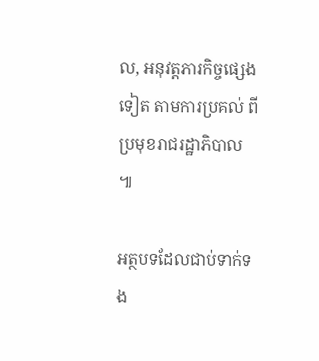ល, អនុវត្តភារកិច្ចផ្សេងទៀត តាមការប្រគល់ ពីប្រមុខរាជរដ្ឋាភិបាល ៕

អត្ថបទដែលជាប់ទាក់ទង